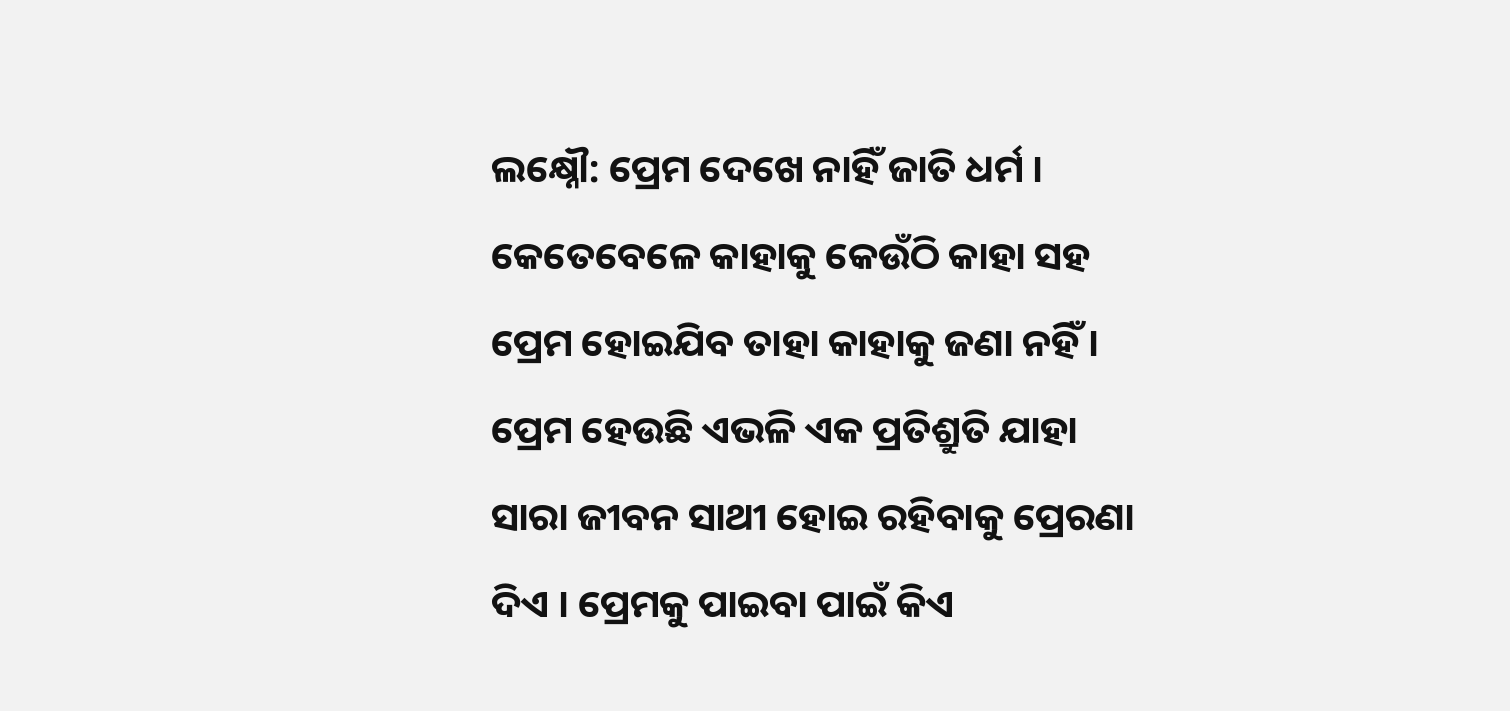ଲକ୍ଷ୍ନୌ: ପ୍ରେମ ଦେଖେ ନାହିଁ ଜାତି ଧର୍ମ । କେତେବେଳେ କାହାକୁ କେଉଁଠି କାହା ସହ ପ୍ରେମ ହୋଇଯିବ ତାହା କାହାକୁ ଜଣା ନହିଁ । ପ୍ରେମ ହେଉଛି ଏଭଳି ଏକ ପ୍ରତିଶ୍ରୁତି ଯାହା ସାରା ଜୀବନ ସାଥୀ ହୋଇ ରହିବାକୁ ପ୍ରେରଣା ଦିଏ । ପ୍ରେମକୁ ପାଇବା ପାଇଁ କିଏ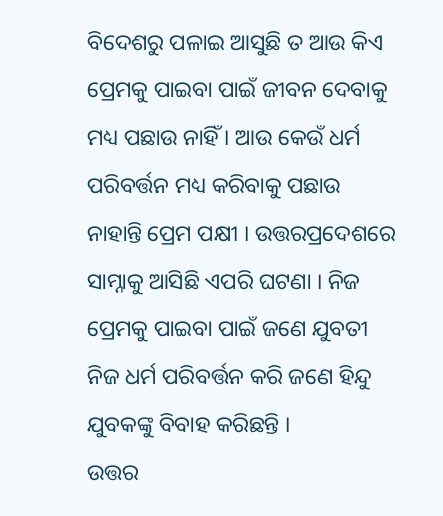ବିଦେଶରୁ ପଳାଇ ଆସୁଛି ତ ଆଉ କିଏ ପ୍ରେମକୁ ପାଇବା ପାଇଁ ଜୀବନ ଦେବାକୁ ମଧ୍ୟ ପଛାଉ ନାହିଁ । ଆଉ କେଉଁ ଧର୍ମ ପରିବର୍ତ୍ତନ ମଧ୍ୟ କରିବାକୁ ପଛାଉ ନାହାନ୍ତି ପ୍ରେମ ପକ୍ଷୀ । ଉତ୍ତରପ୍ରଦେଶରେ ସାମ୍ନାକୁ ଆସିଛି ଏପରି ଘଟଣା । ନିଜ ପ୍ରେମକୁ ପାଇବା ପାଇଁ ଜଣେ ଯୁବତୀ ନିଜ ଧର୍ମ ପରିବର୍ତ୍ତନ କରି ଜଣେ ହିନ୍ଦୁ ଯୁବକଙ୍କୁ ବିବାହ କରିଛନ୍ତି ।
ଉତ୍ତର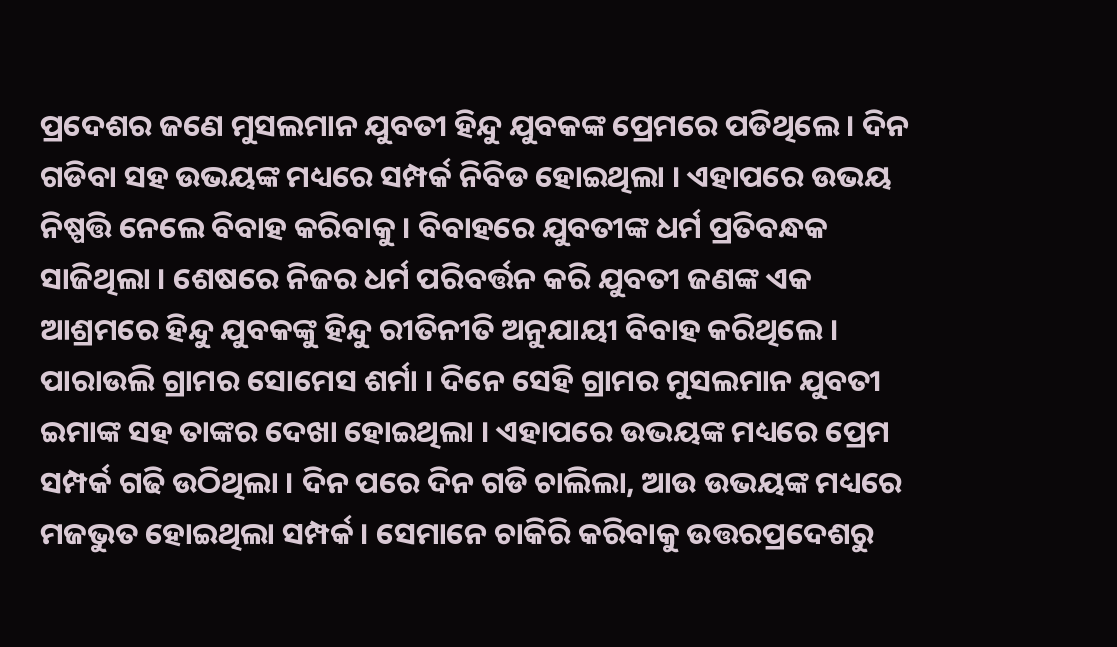ପ୍ରଦେଶର ଜଣେ ମୁସଲମାନ ଯୁବତୀ ହିନ୍ଦୁ ଯୁବକଙ୍କ ପ୍ରେମରେ ପଡିଥିଲେ । ଦିନ ଗଡିବା ସହ ଉଭୟଙ୍କ ମଧ୍ୟରେ ସମ୍ପର୍କ ନିବିଡ ହୋଇଥିଲା । ଏହାପରେ ଉଭୟ ନିଷ୍ପତ୍ତି ନେଲେ ବିବାହ କରିବାକୁ । ବିବାହରେ ଯୁବତୀଙ୍କ ଧର୍ମ ପ୍ରତିବନ୍ଧକ ସାଜିଥିଲା । ଶେଷରେ ନିଜର ଧର୍ମ ପରିବର୍ତ୍ତନ କରି ଯୁବତୀ ଜଣଙ୍କ ଏକ ଆଶ୍ରମରେ ହିନ୍ଦୁ ଯୁବକଙ୍କୁ ହିନ୍ଦୁ ରୀତିନୀତି ଅନୁଯାୟୀ ବିବାହ କରିଥିଲେ ।
ପାରାଉଲି ଗ୍ରାମର ସୋମେସ ଶର୍ମା । ଦିନେ ସେହି ଗ୍ରାମର ମୁସଲମାନ ଯୁବତୀ ଇମାଙ୍କ ସହ ତାଙ୍କର ଦେଖା ହୋଇଥିଲା । ଏହାପରେ ଉଭୟଙ୍କ ମଧ୍ୟରେ ପ୍ରେମ ସମ୍ପର୍କ ଗଢି ଉଠିଥିଲା । ଦିନ ପରେ ଦିନ ଗଡି ଚାଲିଲା, ଆଉ ଉଭୟଙ୍କ ମଧ୍ୟରେ ମଜଭୁତ ହୋଇଥିଲା ସମ୍ପର୍କ । ସେମାନେ ଚାକିରି କରିବାକୁ ଉତ୍ତରପ୍ରଦେଶରୁ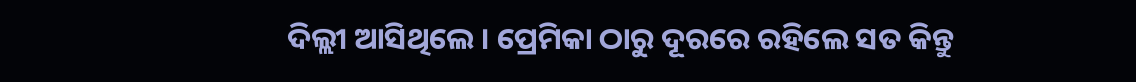ଦିଲ୍ଲୀ ଆସିଥିଲେ । ପ୍ରେମିକା ଠାରୁ ଦୂରରେ ରହିଲେ ସତ କିନ୍ତୁ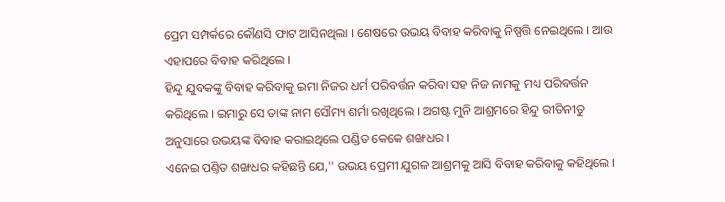ପ୍ରେମ ସମ୍ପର୍କରେ କୌଣସି ଫାଟ ଆସିନଥିଲା । ଶେଷରେ ଉଭୟ ବିବାହ କରିବାକୁ ନିଷ୍ପତ୍ତି ନେଇଥିଲେ । ଆଉ ଏହାପରେ ବିବାହ କରିଥିଲେ ।
ହିନ୍ଦୁ ଯୁବକଙ୍କୁ ବିବାହ କରିବାକୁ ଇମା ନିଜର ଧର୍ମ ପରିବର୍ତ୍ତନ କରିବା ସହ ନିଜ ନାମକୁ ମଧ୍ୟ ପରିବର୍ତ୍ତନ କରିଥିଲେ । ଇମାରୁ ସେ ତାଙ୍କ ନାମ ସୌମ୍ୟ ଶର୍ମା ରଖିଥିଲେ । ଅଗଷ୍ଟ ମୁନି ଆଶ୍ରମରେ ହିନ୍ଦୁ ରୀତିନୀତୁ ଅନୁସାରେ ଉଭୟଙ୍କ ବିବାହ କରାଇଥିଲେ ପଣ୍ଡିତ କେକେ ଶଙ୍ଖଧର ।
ଏନେଇ ପଣ୍ତିତ ଶଙ୍ଖଧର କହିଛନ୍ତି ଯେ,'' ଉଭୟ ପ୍ରେମୀ ଯୁଗଳ ଆଶ୍ରମକୁ ଆସି ବିବାହ କରିବାକୁ କହିଥିଲେ ।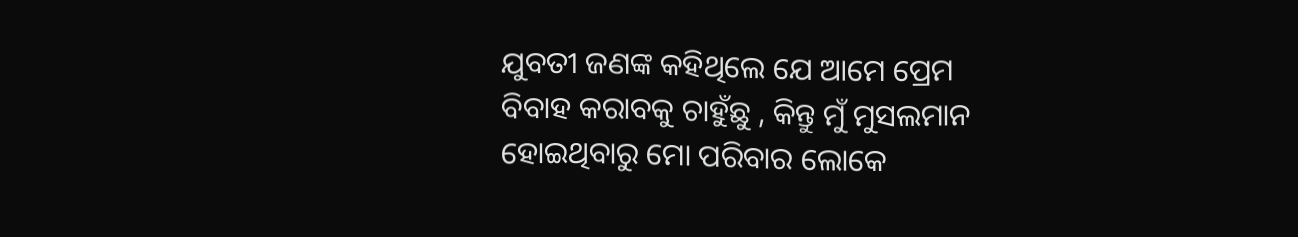ଯୁବତୀ ଜଣଙ୍କ କହିଥିଲେ ଯେ ଆମେ ପ୍ରେମ ବିବାହ କରାବକୁ ଚାହୁଁଛୁ , କିନ୍ତୁ ମୁଁ ମୁସଲମାନ ହୋଇଥିବାରୁ ମୋ ପରିବାର ଲୋକେ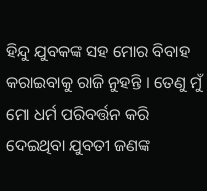ହିନ୍ଦୁ ଯୁବକଙ୍କ ସହ ମୋର ବିବାହ କରାଇବାକୁ ରାଜି ନୁହନ୍ତି । ତେଣୁ ମୁଁ ମୋ ଧର୍ମ ପରିବର୍ତ୍ତନ କରି ଦେଇଥିବା ଯୁବତୀ ଜଣଙ୍କ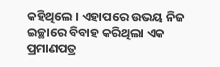କହିଥିଲେ । ଏହାପରେ ଉଭୟ ନିଜ ଇଚ୍ଛାରେ ବିବାହ କରିଥିଲା ଏକ ପ୍ରମାଣପତ୍ର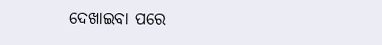ଦେଖାଇବା ପରେ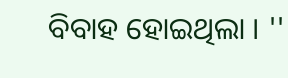ବିବାହ ହୋଇଥିଲା । ''